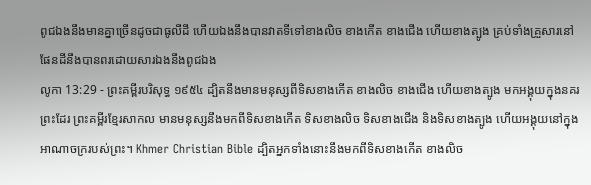ពូជឯងនឹងមានគ្នាច្រើនដូចជាធូលីដី ហើយឯងនឹងបានវាតទីទៅខាងលិច ខាងកើត ខាងជើង ហើយខាងត្បូង គ្រប់ទាំងគ្រួសារនៅផែនដីនឹងបានពរដោយសារឯងនឹងពូជឯង
លូកា 13:29 - ព្រះគម្ពីរបរិសុទ្ធ ១៩៥៤ ដ្បិតនឹងមានមនុស្សពីទិសខាងកើត ខាងលិច ខាងជើង ហើយខាងត្បូង មកអង្គុយក្នុងនគរព្រះដែរ ព្រះគម្ពីរខ្មែរសាកល មានមនុស្សនឹងមកពីទិសខាងកើត ទិសខាងលិច ទិសខាងជើង និងទិសខាងត្បូង ហើយអង្គុយនៅក្នុងអាណាចក្ររបស់ព្រះ។ Khmer Christian Bible ដ្បិតអ្នកទាំងនោះនឹងមកពីទិសខាងកើត ខាងលិច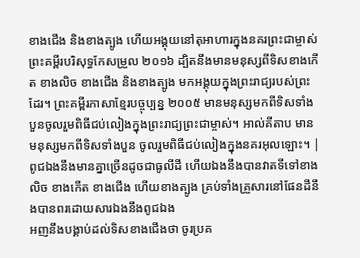ខាងជើង និងខាងត្បូង ហើយអង្គុយនៅតុអាហារក្នុងនគរព្រះជាម្ចាស់ ព្រះគម្ពីរបរិសុទ្ធកែសម្រួល ២០១៦ ដ្បិតនឹងមានមនុស្សពីទិសខាងកើត ខាងលិច ខាងជើង និងខាងត្បូង មកអង្គុយក្នុងព្រះរាជ្យរបស់ព្រះដែរ។ ព្រះគម្ពីរភាសាខ្មែរបច្ចុប្បន្ន ២០០៥ មានមនុស្សមកពីទិសទាំងបួនចូលរួមពិធីជប់លៀងក្នុងព្រះរាជ្យព្រះជាម្ចាស់។ អាល់គីតាប មានមនុស្សមកពីទិសទាំងបួន ចូលរួមពិធីជប់លៀងក្នុងនគរអុលឡោះ។ |
ពូជឯងនឹងមានគ្នាច្រើនដូចជាធូលីដី ហើយឯងនឹងបានវាតទីទៅខាងលិច ខាងកើត ខាងជើង ហើយខាងត្បូង គ្រប់ទាំងគ្រួសារនៅផែនដីនឹងបានពរដោយសារឯងនឹងពូជឯង
អញនឹងបង្គាប់ដល់ទិសខាងជើងថា ចូរប្រគ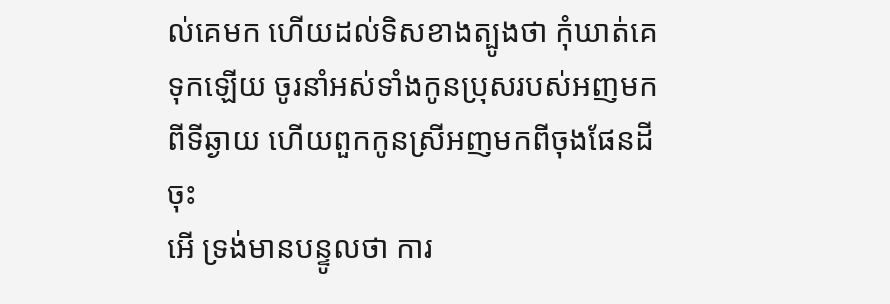ល់គេមក ហើយដល់ទិសខាងត្បូងថា កុំឃាត់គេទុកឡើយ ចូរនាំអស់ទាំងកូនប្រុសរបស់អញមកពីទីឆ្ងាយ ហើយពួកកូនស្រីអញមកពីចុងផែនដីចុះ
អើ ទ្រង់មានបន្ទូលថា ការ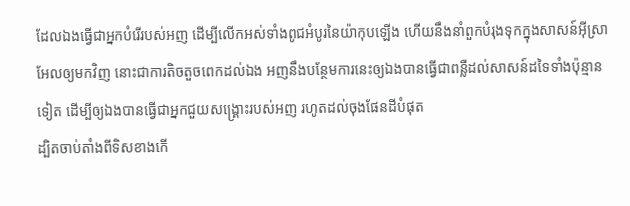ដែលឯងធ្វើជាអ្នកបំរើរបស់អញ ដើម្បីលើកអស់ទាំងពូជអំបូរនៃយ៉ាកុបឡើង ហើយនឹងនាំពួកបំរុងទុកក្នុងសាសន៍អ៊ីស្រាអែលឲ្យមកវិញ នោះជាការតិចតួចពេកដល់ឯង អញនឹងបន្ថែមការនេះឲ្យឯងបានធ្វើជាពន្លឺដល់សាសន៍ដទៃទាំងប៉ុន្មានទៀត ដើម្បីឲ្យឯងបានធ្វើជាអ្នកជួយសង្គ្រោះរបស់អញ រហូតដល់ចុងផែនដីបំផុត
ដ្បិតចាប់តាំងពីទិសខាងកើ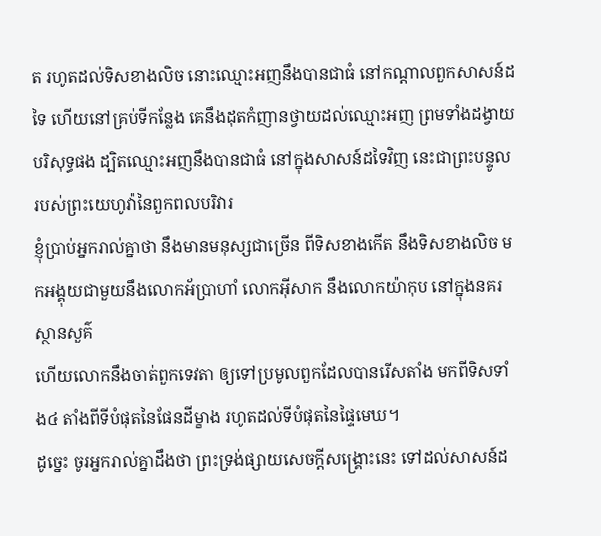ត រហូតដល់ទិសខាងលិច នោះឈ្មោះអញនឹងបានជាធំ នៅកណ្តាលពួកសាសន៍ដទៃ ហើយនៅគ្រប់ទីកន្លែង គេនឹងដុតកំញានថ្វាយដល់ឈ្មោះអញ ព្រមទាំងដង្វាយបរិសុទ្ធផង ដ្បិតឈ្មោះអញនឹងបានជាធំ នៅក្នុងសាសន៍ដទៃវិញ នេះជាព្រះបន្ទូលរបស់ព្រះយេហូវ៉ានៃពួកពលបរិវារ
ខ្ញុំប្រាប់អ្នករាល់គ្នាថា នឹងមានមនុស្សជាច្រើន ពីទិសខាងកើត នឹងទិសខាងលិច មកអង្គុយជាមួយនឹងលោកអ័ប្រាហាំ លោកអ៊ីសាក នឹងលោកយ៉ាកុប នៅក្នុងនគរស្ថានសួគ៌
ហើយលោកនឹងចាត់ពួកទេវតា ឲ្យទៅប្រមូលពួកដែលបានរើសតាំង មកពីទិសទាំង៤ តាំងពីទីបំផុតនៃផែនដីម្ខាង រហូតដល់ទីបំផុតនៃផ្ទៃមេឃ។
ដូច្នេះ ចូរអ្នករាល់គ្នាដឹងថា ព្រះទ្រង់ផ្សាយសេចក្ដីសង្គ្រោះនេះ ទៅដល់សាសន៍ដ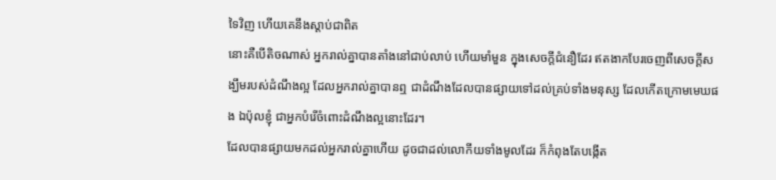ទៃវិញ ហើយគេនឹងស្តាប់ជាពិត
នោះគឺបើតិចណាស់ អ្នករាល់គ្នាបានតាំងនៅជាប់លាប់ ហើយមាំមួន ក្នុងសេចក្ដីជំនឿដែរ ឥតងាកបែរចេញពីសេចក្ដីសង្ឃឹមរបស់ដំណឹងល្អ ដែលអ្នករាល់គ្នាបានឮ ជាដំណឹងដែលបានផ្សាយទៅដល់គ្រប់ទាំងមនុស្ស ដែលកើតក្រោមមេឃផង ឯប៉ុលខ្ញុំ ជាអ្នកបំរើចំពោះដំណឹងល្អនោះដែរ។
ដែលបានផ្សាយមកដល់អ្នករាល់គ្នាហើយ ដូចជាដល់លោកីយទាំងមូលដែរ ក៏កំពុងតែបង្កើត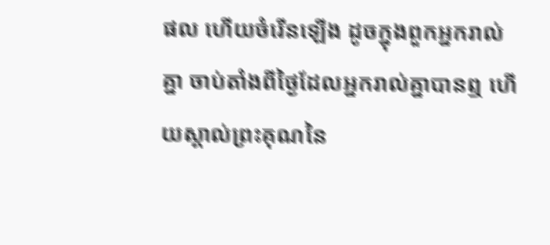ផល ហើយចំរើនឡើង ដូចក្នុងពួកអ្នករាល់គ្នា ចាប់តាំងពីថ្ងៃដែលអ្នករាល់គ្នាបានឮ ហើយស្គាល់ព្រះគុណនៃ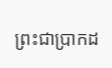ព្រះជាប្រាកដ